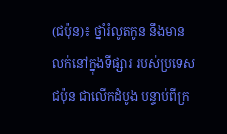(ជប៉ុន)៖ ថ្នាំរំលូតកូន នឹងមានលក់នៅក្នុងទីផ្សារ របស់ប្រទេសជប៉ុន ជាលើកដំបូង បន្ទាប់ពីក្រ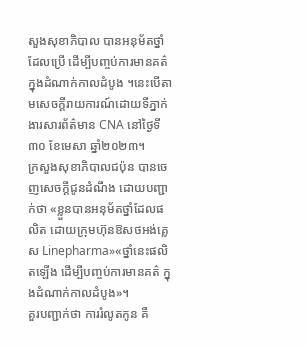សួងសុខាភិបាល បានអនុម័តថ្នាំដែលប្រើ ដើម្បីបញ្ចប់ការមានគត៌ ក្នុងដំណាក់កាលដំបូង ។នេះបើតាមសេចក្តីរាយការណ៍ដោយទីភ្នាក់ងារសារព័ត៌មាន CNA នៅថ្ងៃទី៣០ ខែមេសា ឆ្នាំ២០២៣។
ក្រសួងសុខាភិបាលជប៉ុន បានចេញសេចក្តីជូនដំណឹង ដោយបញ្ជាក់ថា «ខ្លួនបានអនុម័តថ្នាំដែលផលិត ដោយក្រុមហ៊ុនឱសថអង់គ្លេស Linepharma»«ថ្នាំនេះផលិតឡើង ដើម្បីបញ្ចប់ការមានគត៌ ក្នុងដំណាក់កាលដំបូង»។
គួរបញ្ជាក់ថា ការរំលូតកូន គឺ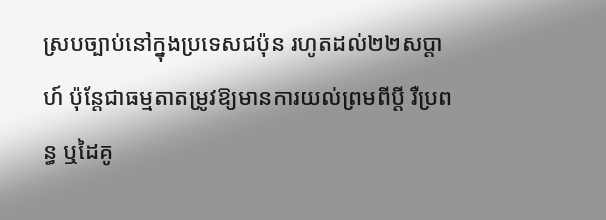ស្របច្បាប់នៅក្នុងប្រទេសជប៉ុន រហូតដល់២២សប្តាហ៍ ប៉ុន្តែជាធម្មតាតម្រូវឱ្យមានការយល់ព្រមពីប្តី រឺប្រពន្ធ ឬដៃគូ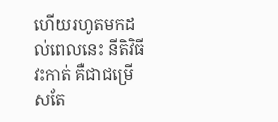ហើយរហូតមកដល់ពេលនេះ នីតិវិធីវះកាត់ គឺជាជម្រើសតែ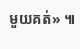មួយគត់» ៕